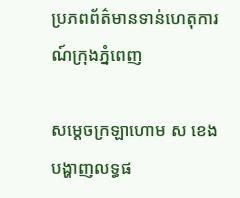ប្រភពព័ត៌មានទាន់ហេតុការណ៍ក្រុងភ្នំពេញ

សម្តេចក្រឡាហោម ស ខេង បង្ហាញលទ្ធផ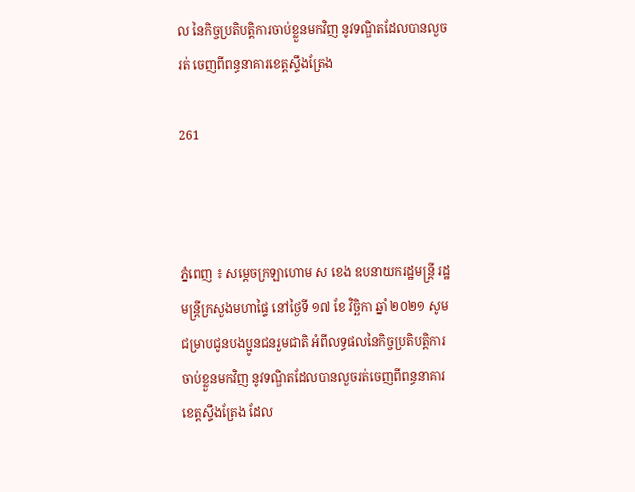ល នៃកិច្ចប្រតិបត្តិការចាប់ខ្លួនមកវិញ នូវទណ្ឌិតដែលបានលួចរត់ ចេញពីពន្ធនាគារខេត្តស្ទឹងត្រែង

261



ភ្នំពេញ ៖ សម្តេចក្រឡាហោម ស ខេង ឧបនាយករដ្ឋមន្ត្រី រដ្ឋមន្ត្រីក្រសួងមហាផ្ទៃ នៅថ្ងៃទី ១៧ ខែ វិច្ឆិកា ឆ្នាំ ២០២១ សូមជម្រាបជូនបងប្អូនជនរួមជាតិ អំពីលទ្ធផលនៃកិច្ចប្រតិបត្តិការចាប់ខ្លួនមកវិញ នូវទណ្ឌិតដែលបានលួចរត់ចេញពីពន្ធនាគារខេត្តស្ទឹងត្រែង ដែល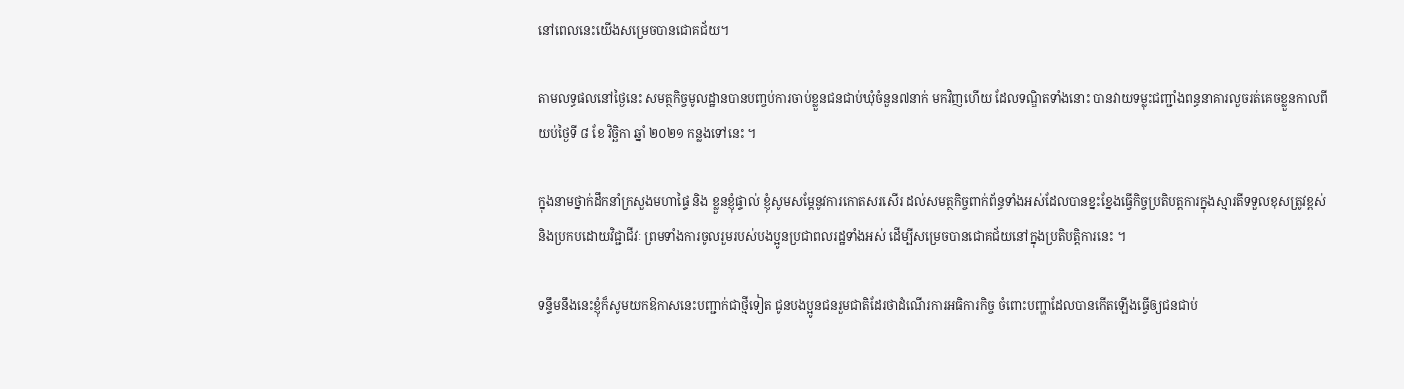នៅពេលនេះយើងសម្រេចបានជោគជ័យ។

តាមលទ្ធផលនៅថ្ងៃនេះ សមត្ថកិច្ចមូលដ្ឋានបានបញ្ចប់ការចាប់ខ្លួនជនជាប់ឃុំចំនួន៧នាក់ មកវិញហើយ ដែលទណ្ឌិតទាំងនោះ បានវាយទម្លុះជញ្ជាំងពន្ធនាគារលួចរត់គេចខ្លួនកាលពីយប់ថ្ងៃទី ៨ ខែ វិច្ឆិកា ឆ្នាំ ២០២១ កន្លងទៅនេះ ។

ក្នុងនាមថ្នាក់ដឹកនាំក្រសួងមហាផ្ទៃ និង ខ្លួនខ្ញុំផ្ទាល់ ខ្ញុំសូមសម្ដែនូវការកោតសរសើរ ដល់សមត្ថកិច្ចពាក់ព័ន្ធទាំងអស់ដែលបានខ្នះខ្នែងធ្វើកិច្ចប្រតិបត្តការក្នុងស្មារតីទទួលខុសត្រូវខ្ពស់ និងប្រកបដោយវិជ្ជាជីវៈ ព្រមទាំងការចូលរួមរបស់បងប្អូនប្រជាពលរដ្ឋទាំងអស់ ដើម្បីសម្រេចបានជោគជ័យនៅក្នុងប្រតិបត្តិការនេះ ។

ទន្ទឹមនឹងនេះខ្ញុំក៏សូមយកឱកាសនេះបញ្ជាក់ជាថ្មីទៀត ជូនបងប្អូនជនរួមជាតិដែរថាដំណើរការអធិការកិច្ច ចំពោះបញ្ហាដែលបានកើតឡើងធ្វើឲ្យជនជាប់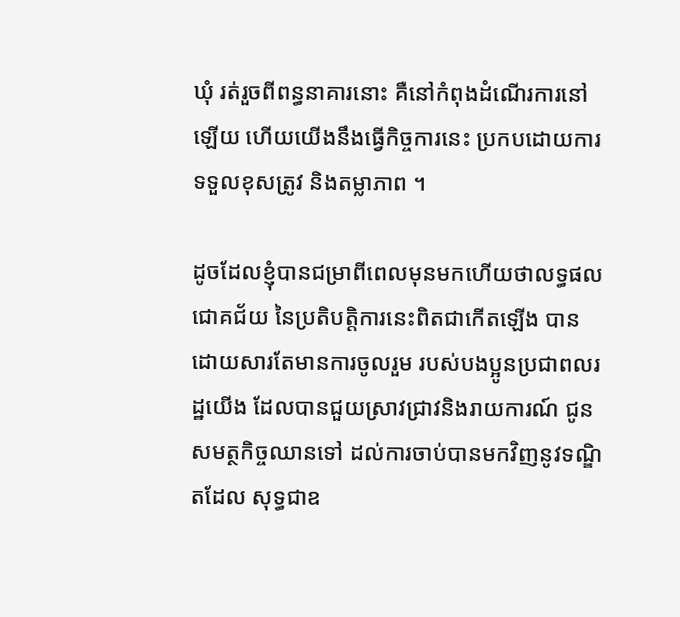ឃុំ រត់រួចពីពន្ធនាគារនោះ គឺនៅកំពុងដំណើរការនៅឡើយ ហើយយើងនឹងធ្វើកិច្ចការនេះ ប្រកបដោយការទទួលខុសត្រូវ និងតម្លាភាព ។

ដូចដែលខ្ញុំបានជម្រាពីពេលមុនមកហើយថាលទ្ធផលជោគជ័យ នៃប្រតិបត្តិការនេះពិតជាកើតឡើង បានដោយសារតែមានការចូលរួម របស់បងប្អូនប្រជាពលរដ្ឋយើង ដែលបានជួយស្រាវជ្រាវនិងរាយការណ៍ ជូនសមត្ថកិច្ចឈានទៅ ដល់ការចាប់បានមកវិញនូវទណ្ឌិតដែល សុទ្ធជាឧ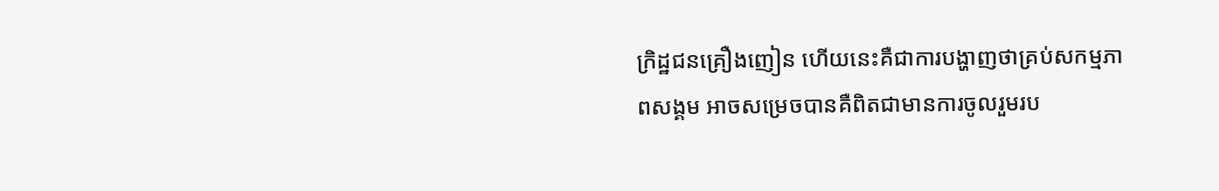ក្រិដ្ឋជនគ្រឿងញៀន ហើយនេះគឺជាការបង្ហាញថាគ្រប់សកម្មភាពសង្គម អាចសម្រេចបានគឺពិតជាមានការចូលរួមរប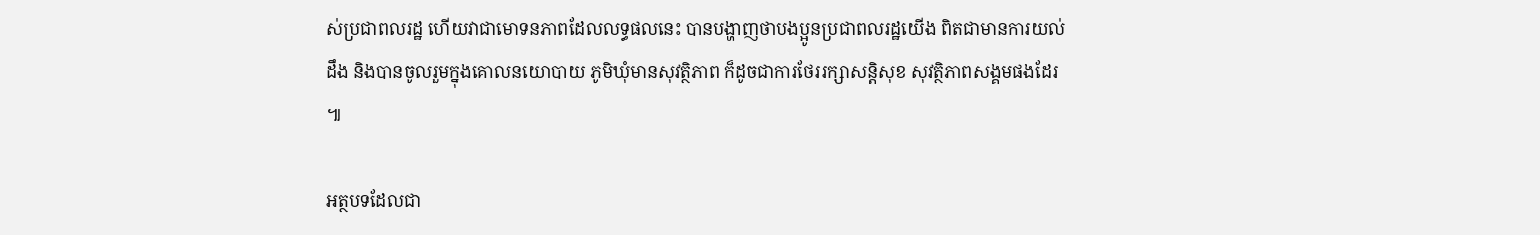ស់ប្រជាពលរដ្ឋ ហើយវាជាមោទនភាពដែលលទ្ធផលនេះ បានបង្ហាញថាបងប្អូនប្រជាពលរដ្ឋយើង ពិតជាមានការយល់ដឹង និងបានចូលរួមក្នុងគោលនយោបាយ ភូមិឃុំមានសុវត្ថិភាព ក៏ដូចជាការថែររក្សាសន្តិសុខ សុវត្ថិភាពសង្គមផងដែរ ៕

អត្ថបទដែលជា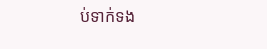ប់ទាក់ទង